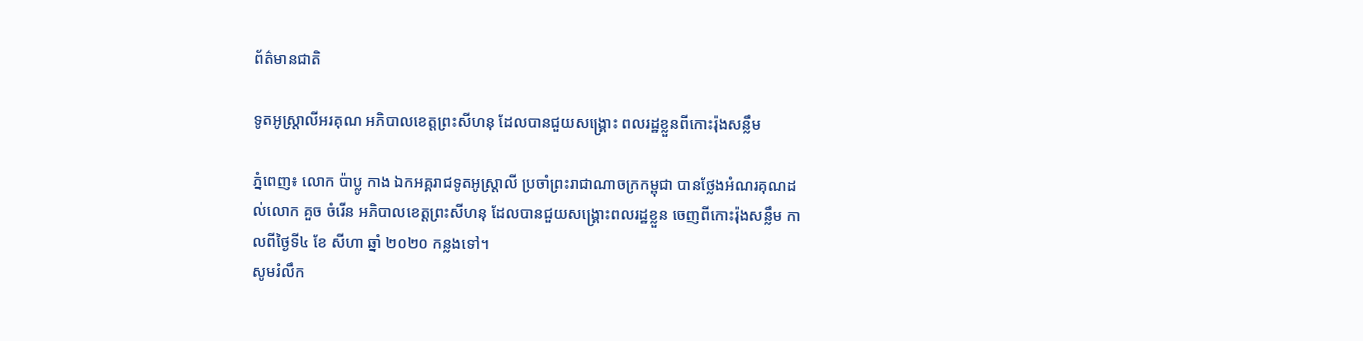ព័ត៌មានជាតិ

ទូតអូស្ដ្រាលីអរគុណ អភិបាលខេត្តព្រះសីហនុ ដែលបានជួយសង្គ្រោះ ពលរដ្ឋខ្លួនពីកោះរ៉ុងសន្លឹម

ភ្នំពេញ៖ លោក ប៉ាប្លូ កាង ឯកអគ្គរាជទូតអូស្រ្តាលី ប្រចាំព្រះរាជាណាចក្រកម្ពុជា បានថ្លែងអំណរគុណដល់លោក គួច ចំរើន អភិបាលខេត្តព្រះសីហនុ ដែលបានជួយសង្គ្រោះពលរដ្ឋខ្លួន ចេញពីកោះរ៉ុងសន្លឹម កាលពីថ្ងៃទី៤ ខែ សីហា ឆ្នាំ ២០២០ កន្លងទៅ។
សូមរំលឹក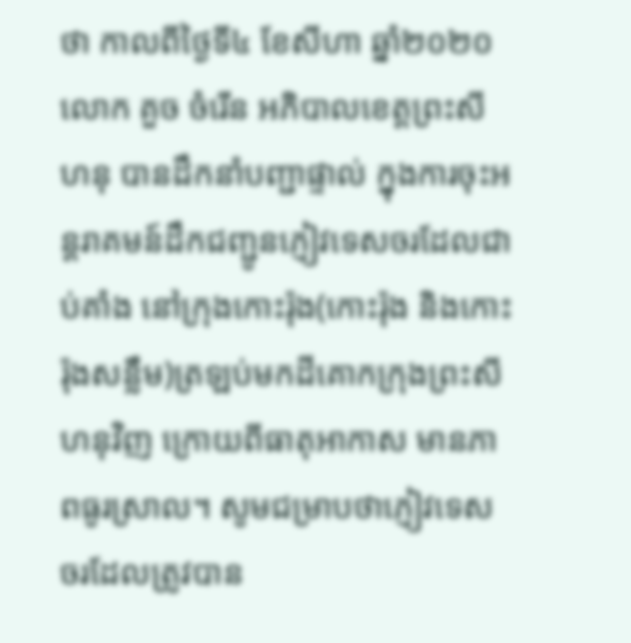ថា កាលពីថ្ងៃទី៤ ខែសីហា ឆ្នាំ២០២០ លោក គួច ចំរើន អភិបាលខេត្តព្រះសីហនុ បានដឹកនាំបញ្ជាផ្ទាល់ ក្នុងការចុះអន្តរាគមន៍ដឹកជញ្ជូនភ្ញៀវទេសចរដែលជាប់គាំង នៅក្រុងកោះរ៉ុង(កោះរ៉ុង និងកោះរ៉ុងសន្លឹម)ត្រឡប់មកដីគោកក្រុងព្រះសីហនុវិញ ក្រោយពីធាតុអាកាស មានភាពធូរស្រាល។ សូមជម្រាបថាភ្ញៀវទេសចរដែលត្រូវបាន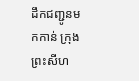ដឹកជញ្ជូនមកកាន់ ក្រុងព្រះសីហ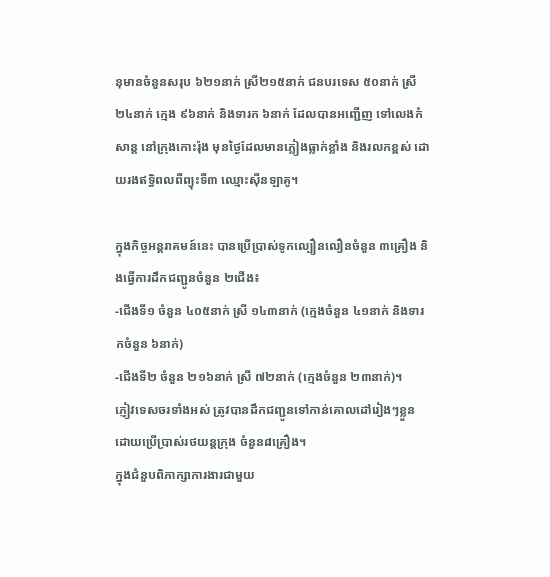នុមានចំនួនសរុប ៦២១នាក់ ស្រី២១៥នាក់ ជនបរទេស ៥០នាក់ ស្រី ២៤នាក់ ក្មេង ៩៦នាក់ និងទារក ៦នាក់ ដែលបានអញ្ជើញ ទៅលេងកំសាន្ត នៅក្រុងកោះរ៉ុង មុនថ្ងៃដែលមានភ្លៀងធ្លាក់ខ្លាំង និងរលកខ្ពស់ ដោយរងឥទ្ធិពលពីព្យុះទី៣ ឈ្មោះសុីនឡាគូ។

ក្នុងកិច្ចអន្តរាគមន៍នេះ បានប្រើប្រាស់ទូកល្បឿនលឿនចំនួន ៣គ្រឿង និងធ្វើការដឹកជញ្ជូនចំនួន ២ជើង៖
-ជើងទី១ ចំនួន ៤០៥នាក់ ស្រី ១៤៣នាក់ (ក្មេងចំនួន ៤១នាក់ និងទារកចំនួន ៦នាក់)
-ជើងទី២ ចំនួន ២១៦នាក់ ស្រី ៧២នាក់ (ក្មេងចំនួន ២៣នាក់)។
ភ្ញៀវទេសចរទាំងអស់ ត្រូវបានដឹកជញ្ជូនទៅកាន់គោលដៅរៀងៗខ្លួន ដោយប្រើប្រាស់រថយន្តក្រុង ចំនួន៨គ្រឿង។
ក្នុងជំនួបពិភាក្សាការងារជាមួយ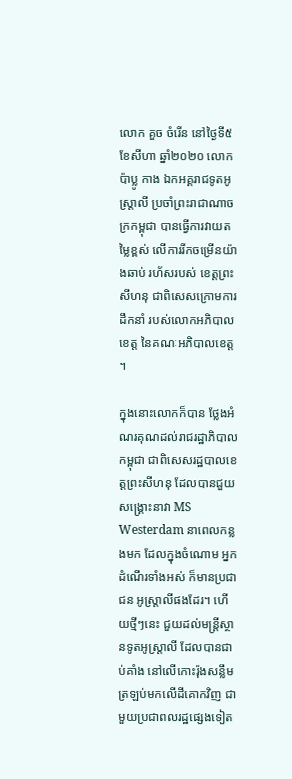លោក គួច ចំរើន នៅថ្ងៃទី៥ ខែសីហា ឆ្នាំ២០២០ លោក ប៉ាប្លូ កាង ឯកអគ្គរាជទូតអូស្រ្តាលី ប្រចាំព្រះរាជាណាចក្រកម្ពុជា បានធ្វើការវាយតម្លៃខ្ពស់ លើការរីកចម្រើនយ៉ាងឆាប់ រហ័សរបស់ ខេត្តព្រះសីហនុ ជាពិសេសក្រោមការដឹកនាំ របស់លោកអភិបាលខេត្ត នៃគណៈអភិបាលខេត្ត ។

ក្នុងនោះលោកក៏បាន ថ្លែងអំណរគុណដល់រាជរដ្ឋាភិបាលកម្ពុជា ជាពិសេសរដ្ឋបាលខេត្តព្រះសីហនុ ដែលបានជួយសង្រ្គោះនាវា MS Westerdam នាពេលកន្លងមក ដែលក្នុងចំណោម អ្នកដំណើរទាំងអស់ ក៏មានប្រជាជន អូស្ត្រាលីផងដែរ។ ហើយថ្មីៗនេះ ជួយដល់មន្ត្រីស្ថានទូតអូស្ត្រាលី ដែលបានជាប់គាំង នៅលើកោះរ៉ុងសន្លឹម ត្រឡប់មកលើដីគោកវិញ ជាមួយប្រជាពលរដ្ឋផ្សេងទៀត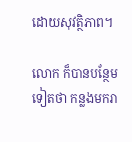ដោយសុវត្ថិភាព។

លោក ក៏បានបន្ថែមទៀតថា កន្លងមករា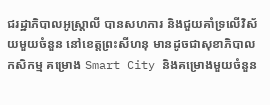ជរដ្ឋាភិបាលអូស្ត្រាលី បានសហការ និងជួយគាំទ្រលើវិស័យមួយចំនួន នៅខេត្តព្រះសីហនុ មានដូចជាសុខាភិបាល កសិកម្ម គម្រោង Smart City និងគម្រោងមួយចំនួន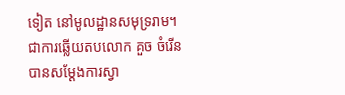ទៀត នៅមូលដ្ឋានសមុទ្ររាម។
ជាការឆ្លើយតបលោក គួច ចំរើន បានសម្តែងការស្វា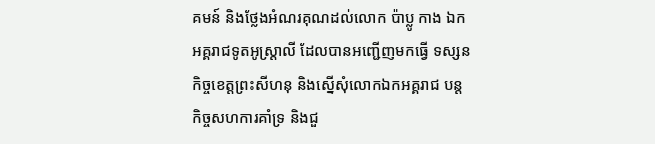គមន៍ និងថ្លែងអំណរគុណដល់លោក ប៉ាប្លូ កាង ឯកអគ្គរាជទូតអូស្រ្តាលី ដែលបានអញ្ជើញមកធ្វើ ទស្សនកិច្ចខេត្តព្រះសីហនុ និងស្នើសុំលោកឯកអគ្គរាជ បន្តកិច្ចសហការគាំទ្រ និងជួ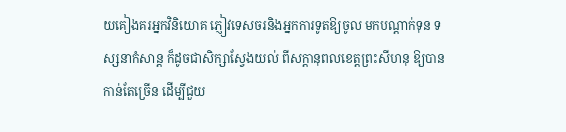យគៀងគរអ្នកវិនិយោគ ភ្ញៀវទេសចរនិងអ្នកការទូតឱ្យចូល មកបណ្តាក់ទុន ទស្សនាកំសាន្ត ក៏ដូចជាសិក្សាស្វែងយល់ ពីសក្តានុពលខេត្តព្រះសីហនុ ឱ្យបានកាន់តែច្រើន ដើម្បីជួយ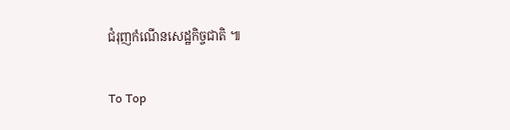ជំរុញកំណើនសេដ្ឋកិច្ចជាតិ ៕

To Top